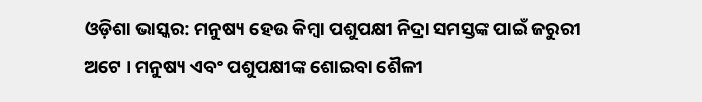ଓଡ଼ିଶା ଭାସ୍କର: ମନୁଷ୍ୟ ହେଉ କିମ୍ବା ପଶୁପକ୍ଷୀ ନିଦ୍ରା ସମସ୍ତଙ୍କ ପାଇଁ ଜରୁରୀ ଅଟେ । ମନୁଷ୍ୟ ଏବଂ ପଶୁପକ୍ଷୀଙ୍କ ଶୋଇବା ଶୈଳୀ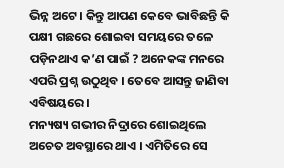ଭିନ୍ନ ଅଟେ । କିନ୍ତୁ ଆପଣ କେବେ ଭାବିଛନ୍ତି କି ପକ୍ଷୀ ଗଛରେ ଶୋଇବା ସମୟରେ ତଳେ ପଡ଼ିନଥାଏ କ’ଣ ପାଇଁ ? ଅନେକଙ୍କ ମନରେ ଏପରି ପ୍ରଶ୍ନ ଉଠୁଥିବ । ତେବେ ଆସନ୍ତୁ ଜାଣିବା ଏବିଷୟରେ ।
ମନ୍ୟଷ୍ୟ ଗଭୀର ନିଦ୍ରାରେ ଶୋଇଥିଲେ ଅଚେତ ଅବସ୍ଥାରେ ଥାଏ । ଏମିତିରେ ସେ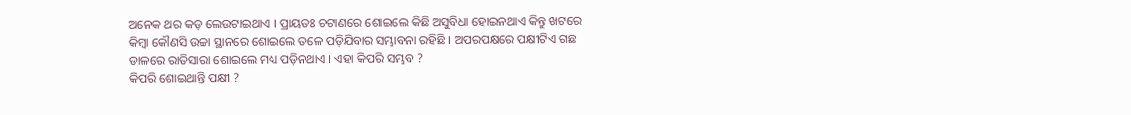ଅନେକ ଥର କଡ଼ ଲେଉଟାଇଥାଏ । ପ୍ରାୟତଃ ଚଟାଣରେ ଶୋଇଲେ କିଛି ଅସୁବିଧା ହୋଇନଥାଏ କିନ୍ତୁ ଖଟରେ କିମ୍ବା କୌଣସି ଉଚ୍ଚା ସ୍ଥାନରେ ଶୋଇଲେ ତଳେ ପଡ଼ିଯିବାର ସମ୍ଭାବନା ରହିଛି । ଅପରପକ୍ଷରେ ପକ୍ଷୀଟିଏ ଗଛ ଡାଳରେ ରାତିସାରା ଶୋଇଲେ ମଧ୍ୟ ପଡ଼ିନଥାଏ । ଏହା କିପରି ସମ୍ଭବ ?
କିପରି ଶୋଇଥାନ୍ତି ପକ୍ଷୀ ?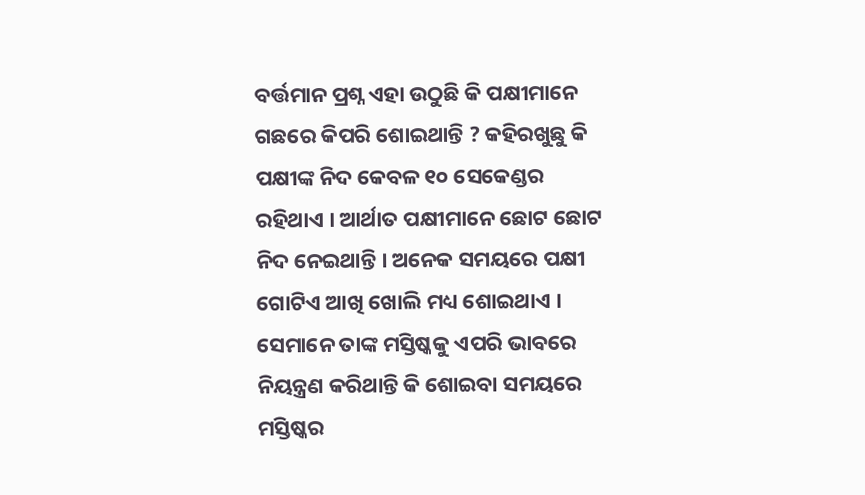ବର୍ତ୍ତମାନ ପ୍ରଶ୍ନ ଏହା ଉଠୁଛି କି ପକ୍ଷୀମାନେ ଗଛରେ କିପରି ଶୋଇଥାନ୍ତି ? କହିରଖୁଛୁ କି ପକ୍ଷୀଙ୍କ ନିଦ କେବଳ ୧୦ ସେକେଣ୍ଡର ରହିଥାଏ । ଆର୍ଥାତ ପକ୍ଷୀମାନେ ଛୋଟ ଛୋଟ ନିଦ ନେଇଥାନ୍ତି । ଅନେକ ସମୟରେ ପକ୍ଷୀ ଗୋଟିଏ ଆଖି ଖୋଲି ମଧ୍ୟ ଶୋଇଥାଏ । ସେମାନେ ତାଙ୍କ ମସ୍ତିଷ୍କକୁ ଏପରି ଭାବରେ ନିୟନ୍ତ୍ରଣ କରିଥାନ୍ତି କି ଶୋଇବା ସମୟରେ ମସ୍ତିଷ୍କର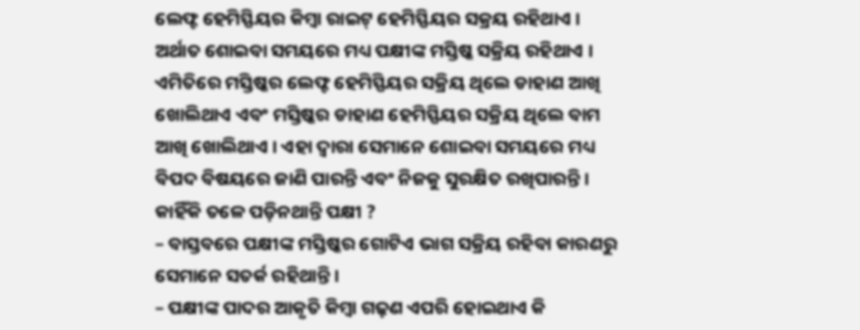ଲେଫ୍ଟ ହେମିସ୍ଫିୟର କିମ୍ବା ରାଇଟ୍ ହେମିସ୍ଫିୟର ସକ୍ରୟ ରହିଥାଏ । ଅର୍ଥାତ ଶୋଇବା ସମୟରେ ମଧ୍ୟ ପକ୍ଷୀଙ୍କ ମସ୍ତିଷ୍କ ସକ୍ରିୟ ରହିଥାଏ । ଏମିତିରେ ମସ୍ତିଷ୍କର ଲେଫ୍ଟ ହେମିସ୍ଫିୟର ସକ୍ରିୟ ଥିଲେ ଡାହାଣ ଆଖି ଖୋଲିଥାଏ ଏବଂ ମସ୍ତିଷ୍କର ଡାହାଣ ହେମିସ୍ଫିୟର ସକ୍ରିୟ ଥିଲେ ବାମ ଆଖି ଖୋଲିଥାଏ । ଏହା ଦ୍ୱାରା ସେମାନେ ଶୋଇବା ସମୟରେ ମଧ୍ୟ ବିପଦ ବିଷୟରେ ଜାଣି ପାରନ୍ତି ଏବଂ ନିଜକୁ ସୁରକ୍ଷିତ ରଖିପାରନ୍ତି ।
କାହିଁକି ତଳେ ପଡ଼ିନଥାନ୍ତି ପକ୍ଷୀ ?
– ବାସ୍ତବରେ ପକ୍ଷୀଙ୍କ ମସ୍ତିଷ୍କର ଗୋଟିଏ ଭାଗ ସକ୍ରିୟ ରହିବା କାରଣରୁ ସେମାନେ ସତର୍କ ରହିଥାନ୍ତି ।
– ପକ୍ଷୀଙ୍କ ପାଦର ଆକୃତି କିମ୍ବା ଗଢ଼ଣ ଏପରି ହୋଇଥାଏ କି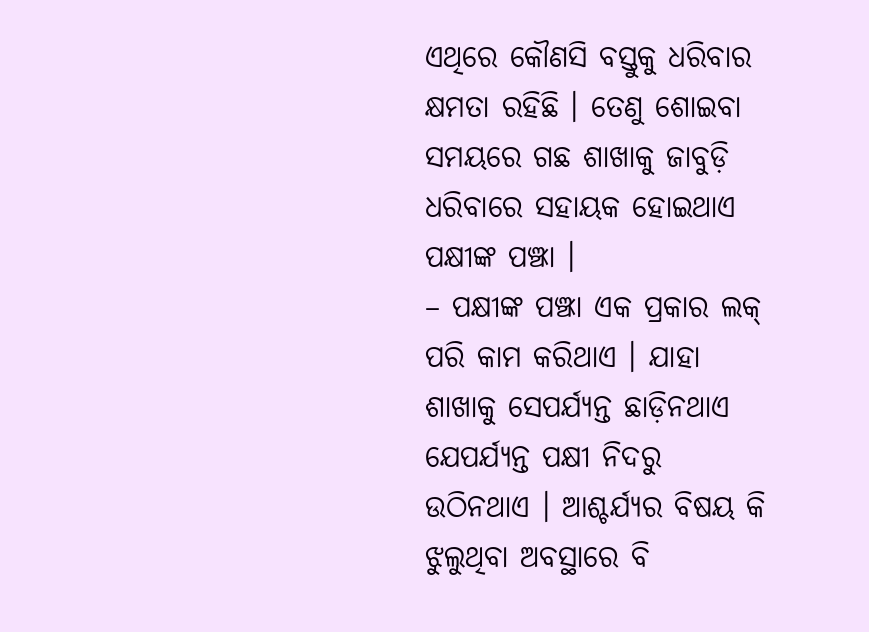ଏଥିରେ କୌଣସି ବସ୍ତୁକୁ ଧରିବାର କ୍ଷମତା ରହିଛି । ତେଣୁ ଶୋଇବା ସମୟରେ ଗଛ ଶାଖାକୁ ଜାବୁଡ଼ି ଧରିବାରେ ସହାୟକ ହୋଇଥାଏ ପକ୍ଷୀଙ୍କ ପଞ୍ଝା ।
– ପକ୍ଷୀଙ୍କ ପଞ୍ଝା ଏକ ପ୍ରକାର ଲକ୍ ପରି କାମ କରିଥାଏ । ଯାହା ଶାଖାକୁ ସେପର୍ଯ୍ୟନ୍ତ ଛାଡ଼ିନଥାଏ ଯେପର୍ଯ୍ୟନ୍ତ ପକ୍ଷୀ ନିଦରୁ ଉଠିନଥାଏ । ଆଶ୍ଚର୍ଯ୍ୟର ବିଷୟ କି ଝୁଲୁଥିବା ଅବସ୍ଥାରେ ବି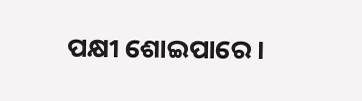ପକ୍ଷୀ ଶୋଇପାରେ ।